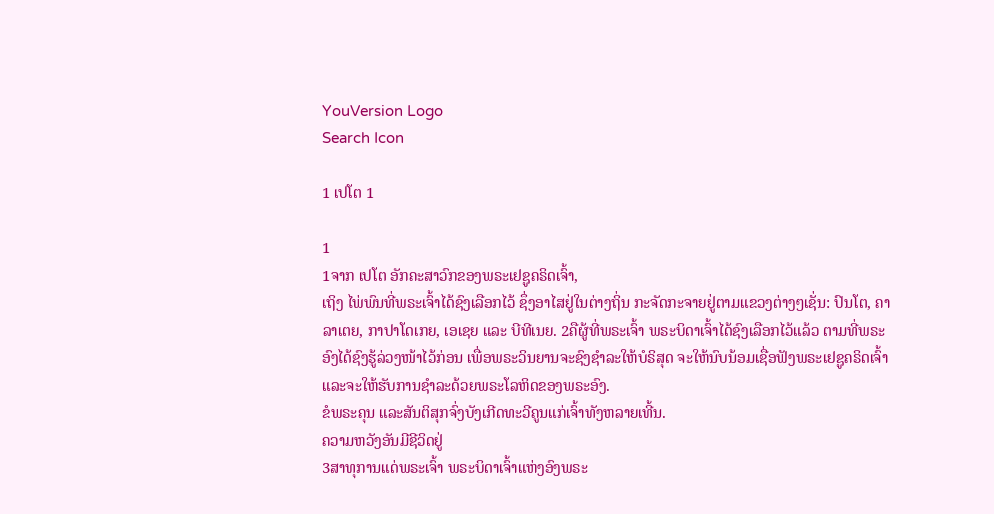YouVersion Logo
Search Icon

1 ເປໂຕ 1

1
1ຈາກ ເປໂຕ ອັກຄະສາວົກຂອງພຣະເຢຊູຄຣິດເຈົ້າ,
ເຖິງ ໄພ່ພົນທີ່ພຣະເຈົ້າໄດ້ຊົງເລືອກໄວ້ ຊຶ່ງອາໄສຢູ່ໃນຕ່າງຖິ່ນ ກະຈັດກະຈາຍຢູ່ຕາມແຂວງຕ່າງໆເຊັ່ນ: ປົນໂຕ, ຄາລາເຕຍ, ກາປາໂດເກຍ, ເອເຊຍ ແລະ ບີທີເນຍ. 2ຄືຜູ້ທີ່ພຣະເຈົ້າ ພຣະບິດາເຈົ້າໄດ້ຊົງເລືອກໄວ້ແລ້ວ ຕາມທີ່ພຣະອົງໄດ້ຊົງຮູ້ລ່ວງໜ້າໄວ້ກ່ອນ ເພື່ອພຣະວິນຍານຈະຊົງຊຳລະໃຫ້ບໍຣິສຸດ ຈະໃຫ້ນົບນ້ອມເຊື່ອຟັງພຣະເຢຊູຄຣິດເຈົ້າ ແລະຈະໃຫ້ຮັບການຊຳລະດ້ວຍພຣະໂລຫິດຂອງພຣະອົງ.
ຂໍພຣະຄຸນ ແລະສັນຕິສຸກຈົ່ງບັງເກີດທະວີຄູນແກ່ເຈົ້າທັງຫລາຍເທີ້ນ.
ຄວາມຫວັງອັນມີຊີວິດຢູ່
3ສາທຸການແດ່ພຣະເຈົ້າ ພຣະບິດາເຈົ້າແຫ່ງອົງພຣະ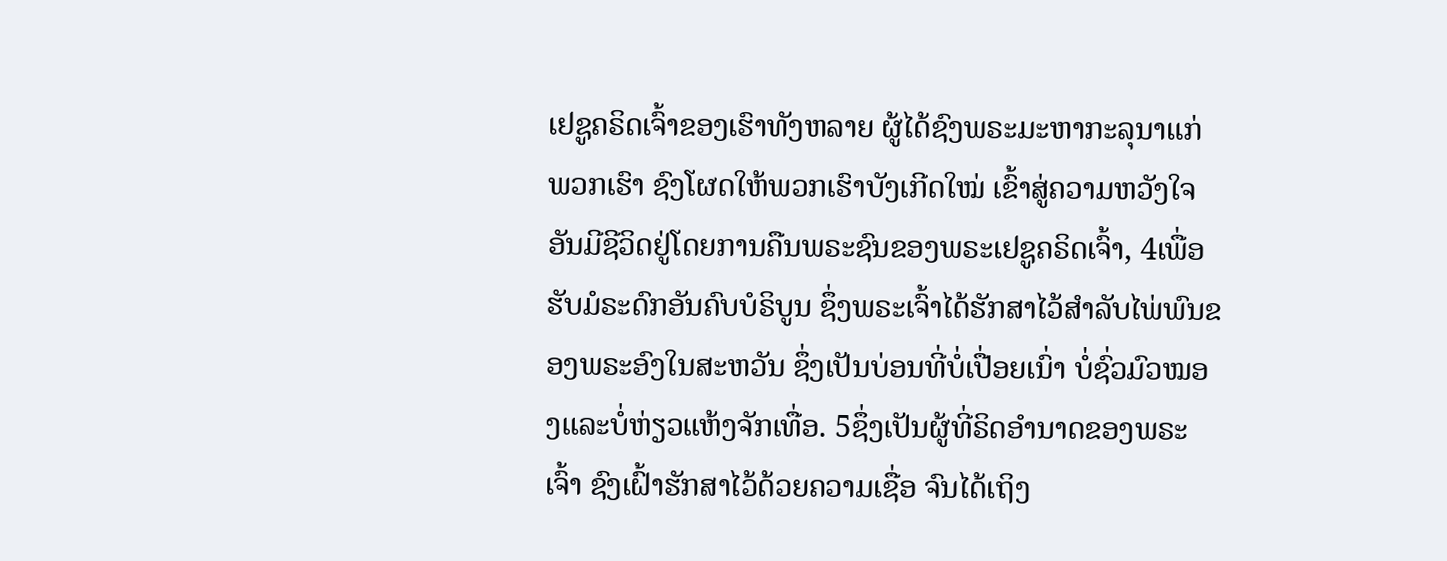ເຢຊູຄຣິດເຈົ້າຂອງເຮົາທັງຫລາຍ ຜູ້ໄດ້ຊົງພຣະມະຫາກະລຸນາແກ່ພວກເຮົາ ຊົງໂຜດໃຫ້ພວກເຮົາບັງເກີດໃໝ່ ເຂົ້າສູ່ຄວາມຫວັງໃຈອັນມີຊີວິດຢູ່ໂດຍການຄືນພຣະຊົນຂອງພຣະເຢຊູຄຣິດເຈົ້າ, 4ເພື່ອຮັບມໍຣະດົກອັນຄົບບໍຣິບູນ ຊຶ່ງພຣະເຈົ້າໄດ້ຮັກສາໄວ້ສຳລັບໄພ່ພົນຂອງພຣະອົງໃນສະຫວັນ ຊຶ່ງເປັນບ່ອນທີ່ບໍ່ເປື່ອຍເນົ່າ ບໍ່ຊົ່ວມົວໝອງແລະບໍ່ຫ່ຽວແຫ້ງຈັກເທື່ອ. 5ຊຶ່ງເປັນຜູ້ທີ່ຣິດອຳນາດຂອງພຣະເຈົ້າ ຊົງເຝົ້າຮັກສາໄວ້ດ້ວຍຄວາມເຊື່ອ ຈົນໄດ້ເຖິງ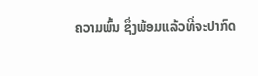ຄວາມພົ້ນ ຊຶ່ງພ້ອມແລ້ວທີ່ຈະປາກົດ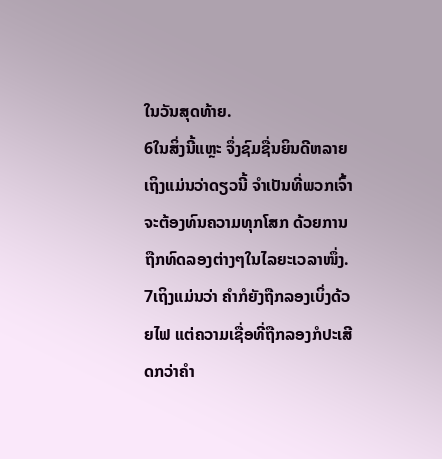ໃນວັນສຸດທ້າຍ.
6ໃນສິ່ງນີ້ແຫຼະ ຈຶ່ງຊົມຊື່ນຍິນດີຫລາຍ ເຖິງແມ່ນວ່າດຽວນີ້ ຈຳເປັນທີ່ພວກເຈົ້າຈະຕ້ອງທົນຄວາມທຸກໂສກ ດ້ວຍການຖືກທົດລອງຕ່າງໆໃນໄລຍະເວລາໜຶ່ງ. 7ເຖິງແມ່ນວ່າ ຄຳກໍຍັງຖືກລອງເບິ່ງດ້ວຍໄຟ ແຕ່ຄວາມເຊື່ອທີ່ຖືກລອງກໍປະເສີດກວ່າຄຳ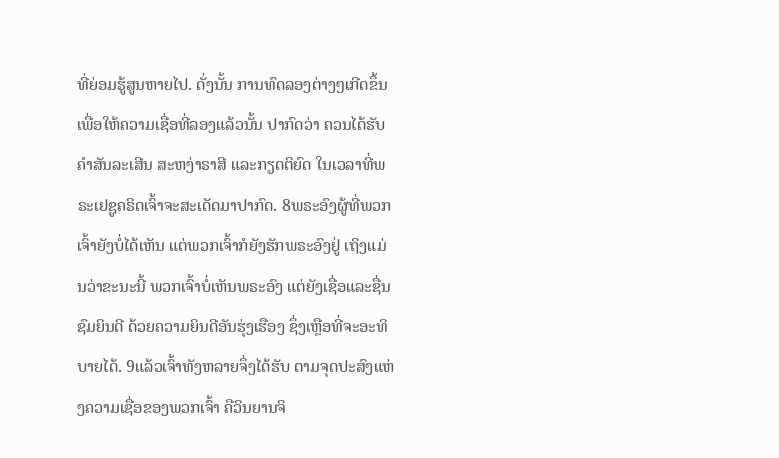ທີ່ຍ່ອມຮູ້ສູນຫາຍໄປ. ດັ່ງນັ້ນ ການທົດລອງຕ່າງໆເກີດຂຶ້ນ ເພື່ອໃຫ້ຄວາມເຊື່ອທີ່ລອງແລ້ວນັ້ນ ປາກົດວ່າ ຄວນໄດ້ຮັບຄຳສັນລະເສີນ ສະຫງ່າຣາສີ ແລະກຽດຕິຍົດ ໃນເວລາທີ່ພຣະເຢຊູຄຣິດເຈົ້າຈະສະເດັດມາປາກົດ. 8ພຣະອົງຜູ້ທີ່ພວກເຈົ້າຍັງບໍ່ໄດ້ເຫັນ ແຕ່ພວກເຈົ້າກໍຍັງຮັກພຣະອົງຢູ່ ເຖິງແມ່ນວ່າຂະນະນີ້ ພວກເຈົ້າບໍ່ເຫັນພຣະອົງ ແຕ່ຍັງເຊື່ອແລະຊື່ນຊົມຍິນດີ ດ້ວຍຄວາມຍິນດີອັນຮຸ່ງເຮືອງ ຊຶ່ງເຫຼືອທີ່ຈະອະທິບາຍໄດ້. 9ແລ້ວເຈົ້າທັງຫລາຍຈຶ່ງໄດ້ຮັບ ຕາມຈຸດປະສົງແຫ່ງຄວາມເຊື່ອຂອງພວກເຈົ້າ ຄືວິນຍານຈິ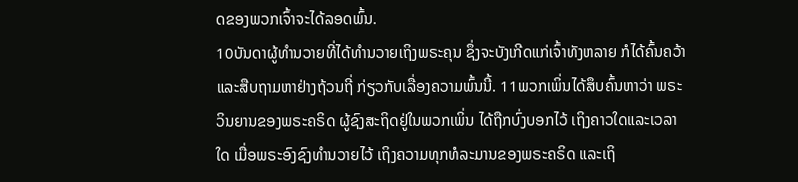ດຂອງພວກເຈົ້າຈະໄດ້ລອດພົ້ນ.
10ບັນດາຜູ້ທຳນວາຍທີ່ໄດ້ທຳນວາຍເຖິງພຣະຄຸນ ຊຶ່ງຈະບັງເກີດແກ່ເຈົ້າທັງຫລາຍ ກໍໄດ້ຄົ້ນຄວ້າແລະສືບຖາມຫາຢ່າງຖ້ວນຖີ່ ກ່ຽວກັບເລື່ອງຄວາມພົ້ນນີ້. 11ພວກເພິ່ນໄດ້ສຶບຄົ້ນຫາວ່າ ພຣະວິນຍານຂອງພຣະຄຣິດ ຜູ້ຊົງສະຖິດຢູ່ໃນພວກເພິ່ນ ໄດ້ຖືກບົ່ງບອກໄວ້ ເຖິງຄາວໃດແລະເວລາໃດ ເມື່ອພຣະອົງຊົງທຳນວາຍໄວ້ ເຖິງຄວາມທຸກທໍລະມານຂອງພຣະຄຣິດ ແລະເຖິ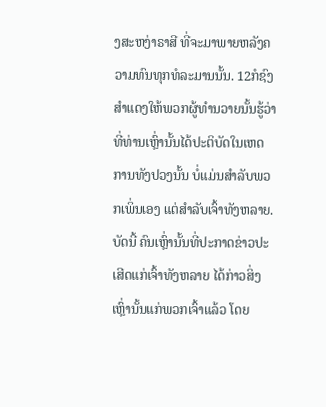ງສະຫງ່າຣາສີ ທີ່ຈະມາພາຍຫລັງຄວາມທົນທຸກທໍລະມານນັ້ນ. 12ກໍຊົງສຳແດງໃຫ້ພວກຜູ້ທຳນວາຍນັ້ນຮູ້ວ່າ ທີ່ທ່ານເຫຼົ່ານັ້ນໄດ້ປະຕິບັດໃນເຫດການທັງປວງນັ້ນ ບໍ່ແມ່ນສຳລັບພວກເພິ່ນເອງ ແຕ່ສຳລັບເຈົ້າທັງຫລາຍ. ບັດນີ້ ຄົນເຫຼົ່ານັ້ນທີ່ປະກາດຂ່າວປະເສີດແກ່ເຈົ້າທັງຫລາຍ ໄດ້ກ່າວສິ່ງເຫຼົ່ານັ້ນແກ່ພວກເຈົ້າແລ້ວ ໂດຍ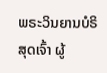ພຣະວິນຍານບໍຣິສຸດເຈົ້າ ຜູ້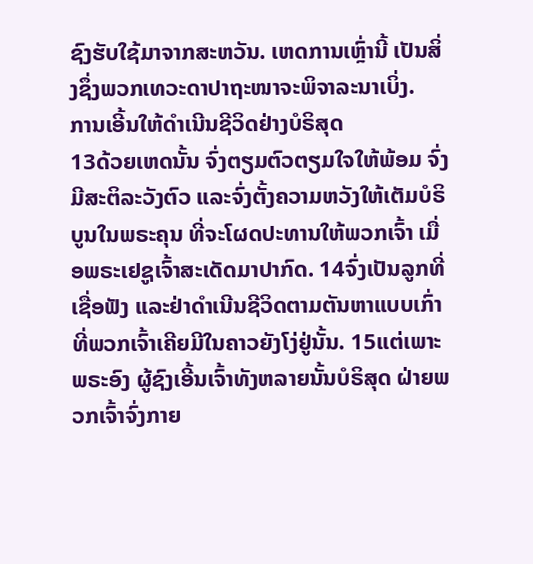ຊົງຮັບໃຊ້ມາຈາກສະຫວັນ. ເຫດການເຫຼົ່ານີ້ ເປັນສິ່ງຊຶ່ງພວກເທວະດາປາຖະໜາຈະພິຈາລະນາເບິ່ງ.
ການເອີ້ນໃຫ້ດຳເນີນຊີວິດຢ່າງບໍຣິສຸດ
13ດ້ວຍເຫດນັ້ນ ຈົ່ງຕຽມຕົວຕຽມໃຈໃຫ້ພ້ອມ ຈົ່ງມີສະຕິລະວັງຕົວ ແລະຈົ່ງຕັ້ງຄວາມຫວັງໃຫ້ເຕັມບໍຣິບູນໃນພຣະຄຸນ ທີ່ຈະໂຜດປະທານໃຫ້ພວກເຈົ້າ ເມື່ອພຣະເຢຊູເຈົ້າສະເດັດມາປາກົດ. 14ຈົ່ງເປັນລູກທີ່ເຊື່ອຟັງ ແລະຢ່າດຳເນີນຊີວິດຕາມຕັນຫາແບບເກົ່າ ທີ່ພວກເຈົ້າເຄີຍມີໃນຄາວຍັງໂງ່ຢູ່ນັ້ນ. 15ແຕ່ເພາະພຣະອົງ ຜູ້ຊົງເອີ້ນເຈົ້າທັງຫລາຍນັ້ນບໍຣິສຸດ ຝ່າຍພວກເຈົ້າຈົ່ງກາຍ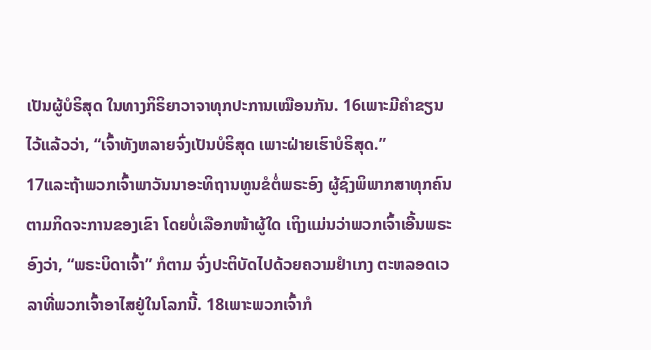ເປັນຜູ້ບໍຣິສຸດ ໃນທາງກິຣິຍາວາຈາທຸກປະການເໝືອນກັນ. 16ເພາະມີຄຳຂຽນໄວ້ແລ້ວວ່າ, “ເຈົ້າທັງຫລາຍຈົ່ງເປັນບໍຣິສຸດ ເພາະຝ່າຍເຮົາບໍຣິສຸດ.”
17ແລະຖ້າພວກເຈົ້າພາວັນນາອະທິຖານທູນຂໍຕໍ່ພຣະອົງ ຜູ້ຊົງພິພາກສາທຸກຄົນ ຕາມກິດຈະການຂອງເຂົາ ໂດຍບໍ່ເລືອກໜ້າຜູ້ໃດ ເຖິງແມ່ນວ່າພວກເຈົ້າເອີ້ນພຣະອົງວ່າ, “ພຣະບິດາເຈົ້າ” ກໍຕາມ ຈົ່ງປະຕິບັດໄປດ້ວຍຄວາມຢຳເກງ ຕະຫລອດເວລາທີ່ພວກເຈົ້າອາໄສຢູ່ໃນໂລກນີ້. 18ເພາະພວກເຈົ້າກໍ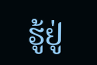ຮູ້ຢູ່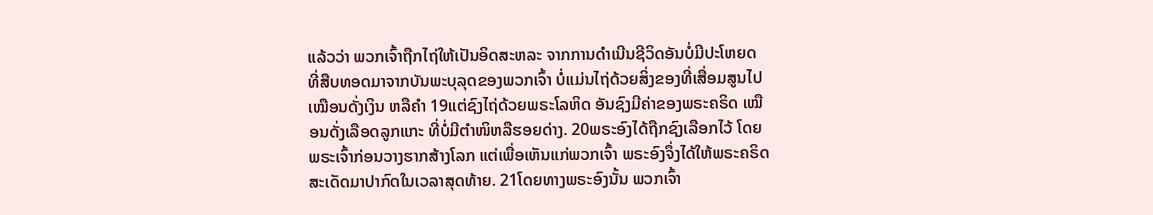ແລ້ວວ່າ ພວກເຈົ້າຖືກໄຖ່ໃຫ້ເປັນອິດສະຫລະ ຈາກການດຳເນີນຊີວິດອັນບໍ່ມີປະໂຫຍດ ທີ່ສືບທອດມາຈາກບັນພະບຸລຸດຂອງພວກເຈົ້າ ບໍ່ແມ່ນໄຖ່ດ້ວຍສິ່ງຂອງທີ່ເສື່ອມສູນໄປ ເໝືອນດັ່ງເງິນ ຫລືຄຳ 19ແຕ່ຊົງໄຖ່ດ້ວຍພຣະໂລຫິດ ອັນຊົງມີຄ່າຂອງພຣະຄຣິດ ເໝືອນດັ່ງເລືອດລູກແກະ ທີ່ບໍ່ມີຕຳໜິຫລືຮອຍດ່າງ. 20ພຣະອົງໄດ້ຖືກຊົງເລືອກໄວ້ ໂດຍພຣະເຈົ້າກ່ອນວາງຮາກສ້າງໂລກ ແຕ່ເພື່ອເຫັນແກ່ພວກເຈົ້າ ພຣະອົງຈຶ່ງໄດ້ໃຫ້ພຣະຄຣິດສະເດັດມາປາກົດໃນເວລາສຸດທ້າຍ. 21ໂດຍທາງພຣະອົງນັ້ນ ພວກເຈົ້າ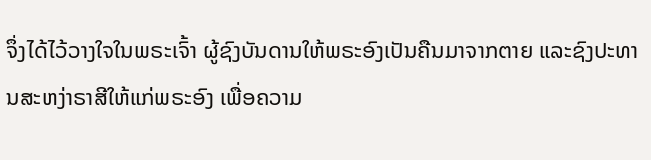ຈຶ່ງໄດ້ໄວ້ວາງໃຈໃນພຣະເຈົ້າ ຜູ້ຊົງບັນດານໃຫ້ພຣະອົງເປັນຄືນມາຈາກຕາຍ ແລະຊົງປະທານສະຫງ່າຣາສີໃຫ້ແກ່ພຣະອົງ ເພື່ອຄວາມ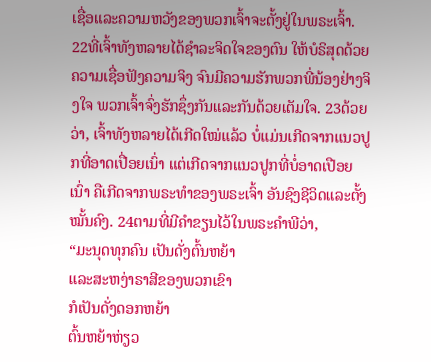ເຊື່ອແລະຄວາມຫວັງຂອງພວກເຈົ້າຈະຕັ້ງຢູ່ໃນພຣະເຈົ້າ.
22ທີ່ເຈົ້າທັງຫລາຍໄດ້ຊຳລະຈິດໃຈຂອງຕົນ ໃຫ້ບໍຣິສຸດດ້ວຍຄວາມເຊື່ອຟັງຄວາມຈິງ ຈົນມີຄວາມຮັກພວກພີ່ນ້ອງຢ່າງຈິງໃຈ ພວກເຈົ້າຈົ່ງຮັກຊຶ່ງກັນແລະກັນດ້ວຍເຕັມໃຈ. 23ດ້ວຍວ່າ, ເຈົ້າທັງຫລາຍໄດ້ເກີດໃໝ່ແລ້ວ ບໍ່ແມ່ນເກີດຈາກແນວປູກທີ່ອາດເປື່ອຍເນົ່າ ແຕ່ເກີດຈາກແນວປູກທີ່ບໍ່ອາດເປືອຍເນົ່າ ຄືເກີດຈາກພຣະທຳຂອງພຣະເຈົ້າ ອັນຊົງຊີວິດແລະຕັ້ງໝັ້ນຄົງ. 24ຕາມທີ່ມີຄຳຂຽນໄວ້ໃນພຣະຄຳພີວ່າ,
“ມະນຸດທຸກຄົນ ເປັນດັ່ງຕົ້ນຫຍ້າ
ແລະສະຫງ່າຣາສີຂອງພວກເຂົາ
ກໍເປັນດັ່ງດອກຫຍ້າ
ຕົ້ນຫຍ້າຫ່ຽວ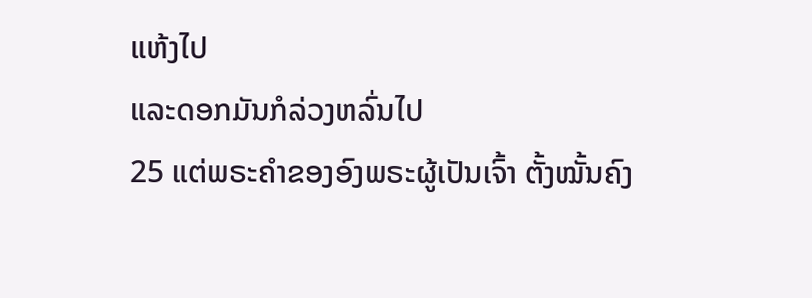ແຫ້ງໄປ
ແລະດອກມັນກໍລ່ວງຫລົ່ນໄປ
25 ແຕ່ພຣະຄຳຂອງອົງພຣະຜູ້ເປັນເຈົ້າ ຕັ້ງໝັ້ນຄົງ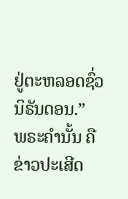ຢູ່ຕະຫລອດຊົ່ວນິຣັນດອນ.”
ພຣະຄຳນັ້ນ ຄືຂ່າວປະເສີດ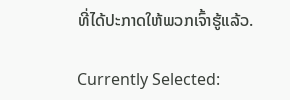ທີ່ໄດ້ປະກາດໃຫ້ພວກເຈົ້າຮູ້ແລ້ວ.

Currently Selected: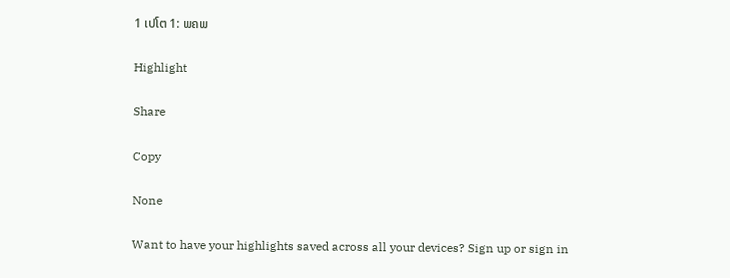1 ເປໂຕ 1: ພຄພ

Highlight

Share

Copy

None

Want to have your highlights saved across all your devices? Sign up or sign in